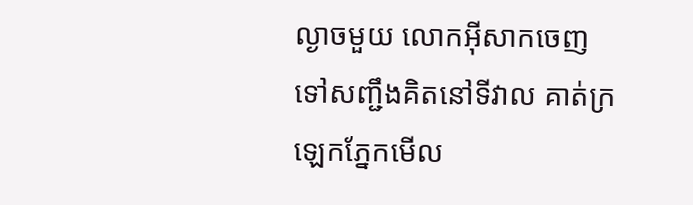ល្ងាចមួយ លោកអ៊ីសាកចេញទៅសញ្ជឹងគិតនៅទីវាល គាត់ក្រឡេកភ្នែកមើល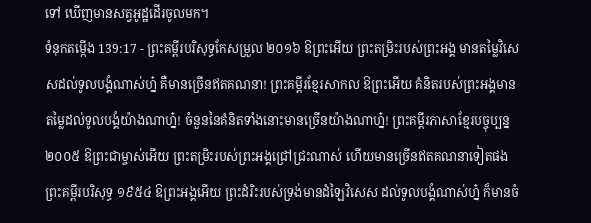ទៅ ឃើញមានសត្វអូដ្ឋដើរចូលមក។
ទំនុកតម្កើង 139:17 - ព្រះគម្ពីរបរិសុទ្ធកែសម្រួល ២០១៦ ឱព្រះអើយ ព្រះតម្រិះរបស់ព្រះអង្គ មានតម្លៃវិសេសដល់ទូលបង្គំណាស់ហ្ន៎ គឺមានច្រើនឥតគណនា! ព្រះគម្ពីរខ្មែរសាកល ឱព្រះអើយ គំនិតរបស់ព្រះអង្គមានតម្លៃដល់ទូលបង្គំយ៉ាងណាហ្ន៎! ចំនួននៃគំនិតទាំងនោះមានច្រើនយ៉ាងណាហ្ន៎! ព្រះគម្ពីរភាសាខ្មែរបច្ចុប្បន្ន ២០០៥ ឱព្រះជាម្ចាស់អើយ ព្រះតម្រិះរបស់ព្រះអង្គជ្រៅជ្រះណាស់ ហើយមានច្រើនឥតគណនាទៀតផង ព្រះគម្ពីរបរិសុទ្ធ ១៩៥៤ ឱព្រះអង្គអើយ ព្រះដំរិះរបស់ទ្រង់មានដំឡៃវិសេស ដល់ទូលបង្គំណាស់ហ្ន៎ ក៏មានចំ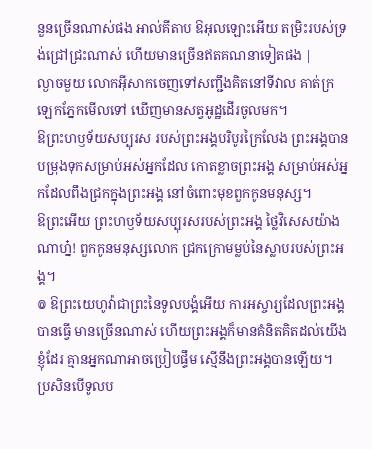នួនច្រើនណាស់ផង អាល់គីតាប ឱអុលឡោះអើយ តម្រិះរបស់ទ្រង់ជ្រៅជ្រះណាស់ ហើយមានច្រើនឥតគណនាទៀតផង |
ល្ងាចមួយ លោកអ៊ីសាកចេញទៅសញ្ជឹងគិតនៅទីវាល គាត់ក្រឡេកភ្នែកមើលទៅ ឃើញមានសត្វអូដ្ឋដើរចូលមក។
ឱព្រះហឫទ័យសប្បុរស របស់ព្រះអង្គបរិបូរក្រៃលែង ព្រះអង្គបានបម្រុងទុកសម្រាប់អស់អ្នកដែល កោតខ្លាចព្រះអង្គ សម្រាប់អស់អ្នកដែលពឹងជ្រកក្នុងព្រះអង្គ នៅចំពោះមុខពួកកូនមនុស្ស។
ឱព្រះអើយ ព្រះហឫទ័យសប្បុរសរបស់ព្រះអង្គ ថ្លៃវិសេសយ៉ាងណាហ្ន៎! ពួកកូនមនុស្សលោក ជ្រកក្រោមម្លប់នៃស្លាបរបស់ព្រះអង្គ។
៙ ឱព្រះយេហូវ៉ាជាព្រះនៃទូលបង្គំអើយ ការអស្ចារ្យដែលព្រះអង្គបានធ្វើ មានច្រើនណាស់ ហើយព្រះអង្គក៏មានគំនិតគិតដល់យើងខ្ញុំដែរ គ្មានអ្នកណាអាចប្រៀបផ្ទឹម ស្មើនឹងព្រះអង្គបានឡើយ។ ប្រសិនបើទូលប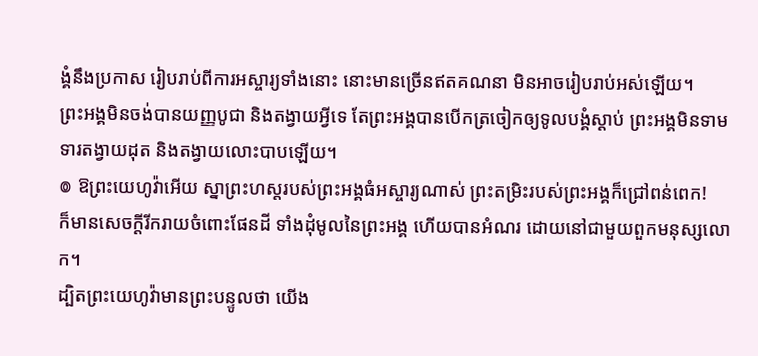ង្គំនឹងប្រកាស រៀបរាប់ពីការអស្ចារ្យទាំងនោះ នោះមានច្រើនឥតគណនា មិនអាចរៀបរាប់អស់ឡើយ។
ព្រះអង្គមិនចង់បានយញ្ញបូជា និងតង្វាយអ្វីទេ តែព្រះអង្គបានបើកត្រចៀកឲ្យទូលបង្គំស្តាប់ ព្រះអង្គមិនទាមទារតង្វាយដុត និងតង្វាយលោះបាបឡើយ។
៙ ឱព្រះយេហូវ៉ាអើយ ស្នាព្រះហស្តរបស់ព្រះអង្គធំអស្ចារ្យណាស់ ព្រះតម្រិះរបស់ព្រះអង្គក៏ជ្រៅពន់ពេក!
ក៏មានសេចក្ដីរីករាយចំពោះផែនដី ទាំងដុំមូលនៃព្រះអង្គ ហើយបានអំណរ ដោយនៅជាមួយពួកមនុស្សលោក។
ដ្បិតព្រះយេហូវ៉ាមានព្រះបន្ទូលថា យើង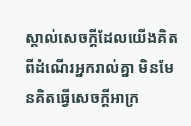ស្គាល់សេចក្ដីដែលយើងគិតពីដំណើរអ្នករាល់គ្នា មិនមែនគិតធ្វើសេចក្ដីអាក្រ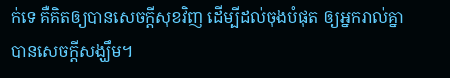ក់ទេ គឺគិតឲ្យបានសេចក្ដីសុខវិញ ដើម្បីដល់ចុងបំផុត ឲ្យអ្នករាល់គ្នាបានសេចក្ដីសង្ឃឹម។